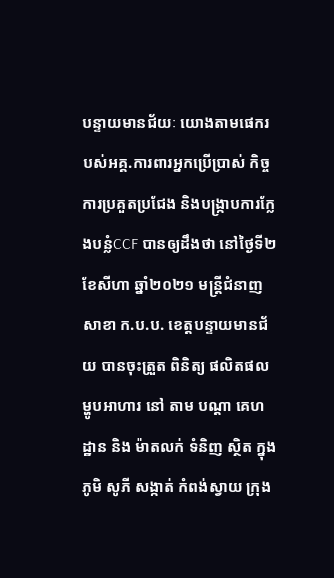បន្ទាយមានជ័យៈ យោងតាមផេករបស់អគ្គ.ការពារអ្នកប្រើប្រាស់ កិច្ចការប្រគួតប្រជែង និងបង្ក្រាបការក្លែងបន្លំCCF បានឲ្យដឹងថា នៅថ្ងៃទី២ ខែសីហា ឆ្នាំ២០២១ មន្ត្រីជំនាញសាខា ក.ប.ប. ខេត្តបន្ទាយមានជ័យ បានចុះត្រួត ពិនិត្យ ផលិតផល ម្ហូបអាហារ នៅ តាម បណ្ដា គេហដ្ឋាន និង ម៉ាតលក់ ទំនិញ ស្ថិត ក្នុង ភូមិ សូភី សង្កាត់ កំពង់ស្វាយ ក្រុង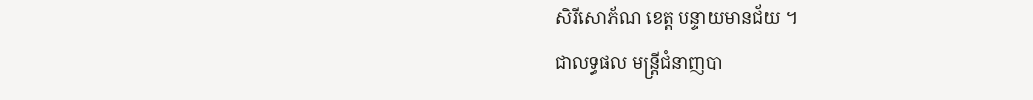សិរីសោភ័ណ ខេត្ត បន្ទាយមានជ័យ ។
ជាលទ្ធផល មន្រ្តីជំនាញបា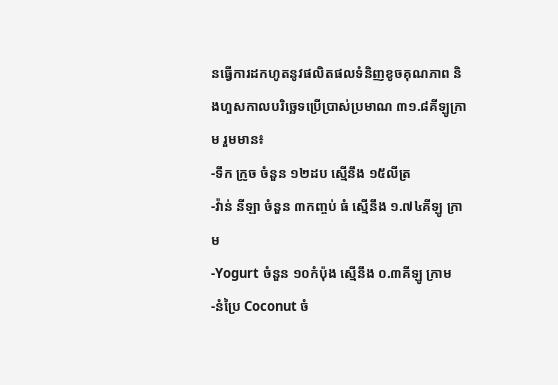នធ្វើការដកហូតនូវផលិតផលទំនិញខូចគុណភាព និងហួសកាលបរិច្ឆេទប្រើប្រាស់ប្រមាណ ៣១.៨គីឡូក្រាម រួមមាន៖
-ទឹក ក្រូច ចំនួន ១២ដប ស្មើនឹង ១៥លីត្រ
-វ៉ាន់ នីឡា ចំនួន ៣កញ្ចប់ ធំ ស្មើនឹង ១.៧៤គីឡូ ក្រាម
-Yogurt ចំនួន ១០កំប៉ុង ស្មើនឹង ០.៣គីឡូ ក្រាម
-នំប្រៃ Coconut ចំ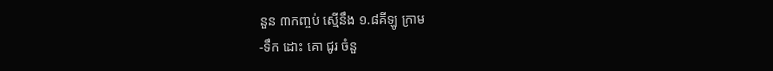នួន ៣កញ្ចប់ ស្មើនឹង ១.៨គីឡូ ក្រាម
-ទឹក ដោះ គោ ជូរ ចំនួ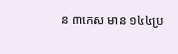ន ៣កេស មាន ១៤៤ប្រ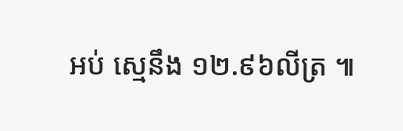អប់ ស្មេនឹង ១២.៩៦លីត្រ ៕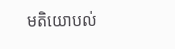មតិយោបល់